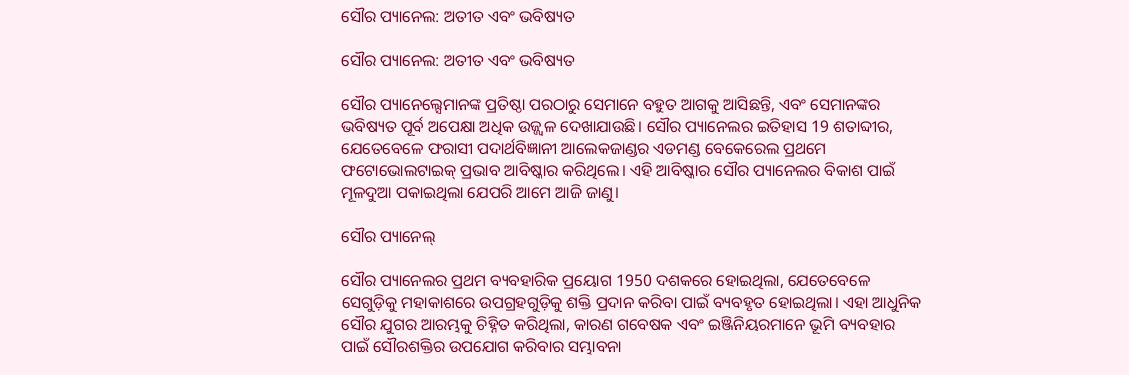ସୌର ପ୍ୟାନେଲ: ଅତୀତ ଏବଂ ଭବିଷ୍ୟତ

ସୌର ପ୍ୟାନେଲ: ଅତୀତ ଏବଂ ଭବିଷ୍ୟତ

ସୌର ପ୍ୟାନେଲ୍ସେମାନଙ୍କ ପ୍ରତିଷ୍ଠା ପରଠାରୁ ସେମାନେ ବହୁତ ଆଗକୁ ଆସିଛନ୍ତି, ଏବଂ ସେମାନଙ୍କର ଭବିଷ୍ୟତ ପୂର୍ବ ଅପେକ୍ଷା ଅଧିକ ଉଜ୍ଜ୍ୱଳ ଦେଖାଯାଉଛି। ସୌର ପ୍ୟାନେଲର ଇତିହାସ 19 ଶତାବ୍ଦୀର, ଯେତେବେଳେ ଫରାସୀ ପଦାର୍ଥବିଜ୍ଞାନୀ ଆଲେକଜାଣ୍ଡର ଏଡମଣ୍ଡ ବେକେରେଲ ପ୍ରଥମେ ଫଟୋଭୋଲଟାଇକ୍ ପ୍ରଭାବ ଆବିଷ୍କାର କରିଥିଲେ। ଏହି ଆବିଷ୍କାର ସୌର ପ୍ୟାନେଲର ବିକାଶ ପାଇଁ ମୂଳଦୁଆ ପକାଇଥିଲା ଯେପରି ଆମେ ଆଜି ଜାଣୁ।

ସୌର ପ୍ୟାନେଲ୍

ସୌର ପ୍ୟାନେଲର ପ୍ରଥମ ବ୍ୟବହାରିକ ପ୍ରୟୋଗ 1950 ଦଶକରେ ହୋଇଥିଲା, ଯେତେବେଳେ ସେଗୁଡ଼ିକୁ ମହାକାଶରେ ଉପଗ୍ରହଗୁଡ଼ିକୁ ଶକ୍ତି ପ୍ରଦାନ କରିବା ପାଇଁ ବ୍ୟବହୃତ ହୋଇଥିଲା। ଏହା ଆଧୁନିକ ସୌର ଯୁଗର ଆରମ୍ଭକୁ ଚିହ୍ନିତ କରିଥିଲା, କାରଣ ଗବେଷକ ଏବଂ ଇଞ୍ଜିନିୟରମାନେ ଭୂମି ବ୍ୟବହାର ପାଇଁ ସୌରଶକ୍ତିର ଉପଯୋଗ କରିବାର ସମ୍ଭାବନା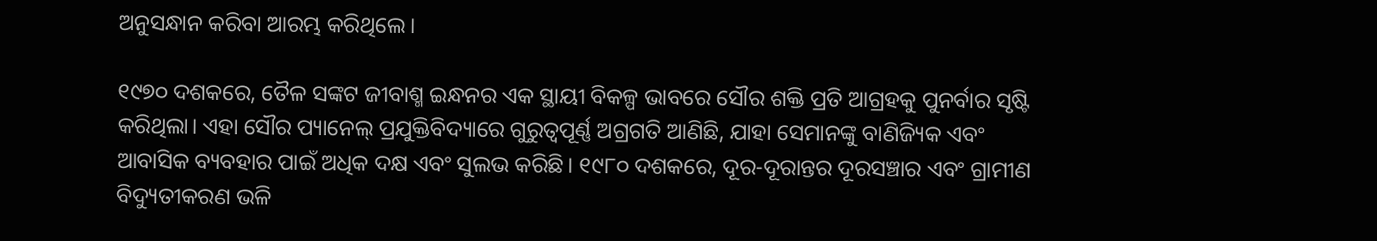ଅନୁସନ୍ଧାନ କରିବା ଆରମ୍ଭ କରିଥିଲେ।

୧୯୭୦ ଦଶକରେ, ତୈଳ ସଙ୍କଟ ଜୀବାଶ୍ମ ଇନ୍ଧନର ଏକ ସ୍ଥାୟୀ ବିକଳ୍ପ ଭାବରେ ସୌର ଶକ୍ତି ପ୍ରତି ଆଗ୍ରହକୁ ପୁନର୍ବାର ସୃଷ୍ଟି କରିଥିଲା। ଏହା ସୌର ପ୍ୟାନେଲ୍ ପ୍ରଯୁକ୍ତିବିଦ୍ୟାରେ ଗୁରୁତ୍ୱପୂର୍ଣ୍ଣ ଅଗ୍ରଗତି ଆଣିଛି, ଯାହା ସେମାନଙ୍କୁ ବାଣିଜ୍ୟିକ ଏବଂ ଆବାସିକ ବ୍ୟବହାର ପାଇଁ ଅଧିକ ଦକ୍ଷ ଏବଂ ସୁଲଭ କରିଛି। ୧୯୮୦ ଦଶକରେ, ଦୂର-ଦୂରାନ୍ତର ଦୂରସଞ୍ଚାର ଏବଂ ଗ୍ରାମୀଣ ବିଦ୍ୟୁତୀକରଣ ଭଳି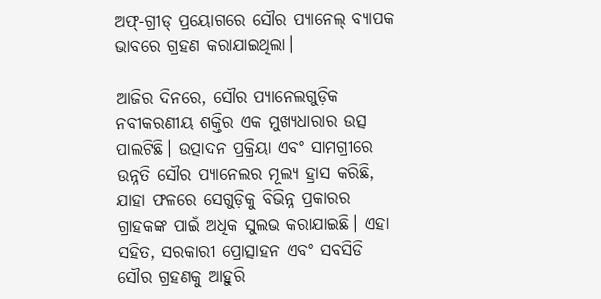ଅଫ୍-ଗ୍ରୀଡ୍ ପ୍ରୟୋଗରେ ସୌର ପ୍ୟାନେଲ୍ ବ୍ୟାପକ ଭାବରେ ଗ୍ରହଣ କରାଯାଇଥିଲା।

ଆଜିର ଦିନରେ, ସୌର ପ୍ୟାନେଲଗୁଡ଼ିକ ନବୀକରଣୀୟ ଶକ୍ତିର ଏକ ମୁଖ୍ୟଧାରାର ଉତ୍ସ ପାଲଟିଛି। ଉତ୍ପାଦନ ପ୍ରକ୍ରିୟା ଏବଂ ସାମଗ୍ରୀରେ ଉନ୍ନତି ସୌର ପ୍ୟାନେଲର ମୂଲ୍ୟ ହ୍ରାସ କରିଛି, ଯାହା ଫଳରେ ସେଗୁଡ଼ିକୁ ବିଭିନ୍ନ ପ୍ରକାରର ଗ୍ରାହକଙ୍କ ପାଇଁ ଅଧିକ ସୁଲଭ କରାଯାଇଛି। ଏହା ସହିତ, ସରକାରୀ ପ୍ରୋତ୍ସାହନ ଏବଂ ସବସିଡି ସୌର ଗ୍ରହଣକୁ ଆହୁରି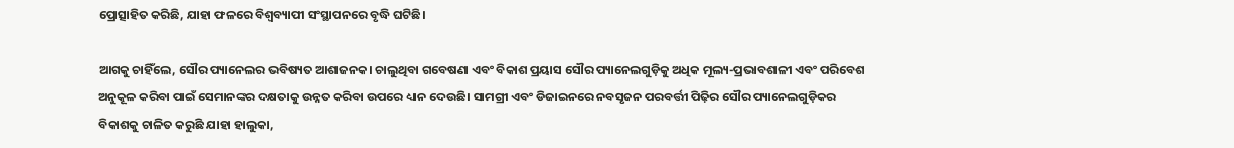ପ୍ରୋତ୍ସାହିତ କରିଛି, ଯାହା ଫଳରେ ବିଶ୍ୱବ୍ୟାପୀ ସଂସ୍ଥାପନରେ ବୃଦ୍ଧି ଘଟିଛି।

ଆଗକୁ ଚାହିଁଲେ, ସୌର ପ୍ୟାନେଲର ଭବିଷ୍ୟତ ଆଶାଜନକ। ଚାଲୁଥିବା ଗବେଷଣା ଏବଂ ବିକାଶ ପ୍ରୟାସ ସୌର ପ୍ୟାନେଲଗୁଡ଼ିକୁ ଅଧିକ ମୂଲ୍ୟ-ପ୍ରଭାବଶାଳୀ ଏବଂ ପରିବେଶ ଅନୁକୂଳ କରିବା ପାଇଁ ସେମାନଙ୍କର ଦକ୍ଷତାକୁ ଉନ୍ନତ କରିବା ଉପରେ ଧ୍ୟାନ ଦେଉଛି। ସାମଗ୍ରୀ ଏବଂ ଡିଜାଇନରେ ନବସୃଜନ ପରବର୍ତ୍ତୀ ପିଢ଼ିର ସୌର ପ୍ୟାନେଲଗୁଡ଼ିକର ବିକାଶକୁ ଚାଳିତ କରୁଛି ଯାହା ହାଲୁକା,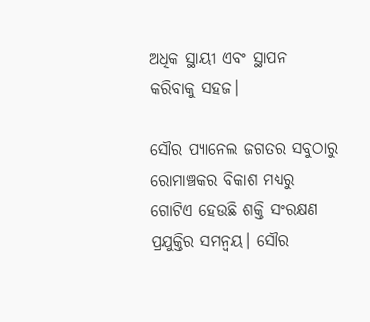ଅଧିକ ସ୍ଥାୟୀ ଏବଂ ସ୍ଥାପନ କରିବାକୁ ସହଜ।

ସୌର ପ୍ୟାନେଲ ଜଗତର ସବୁଠାରୁ ରୋମାଞ୍ଚକର ବିକାଶ ମଧ୍ୟରୁ ଗୋଟିଏ ହେଉଛି ଶକ୍ତି ସଂରକ୍ଷଣ ପ୍ରଯୁକ୍ତିର ସମନ୍ୱୟ। ସୌର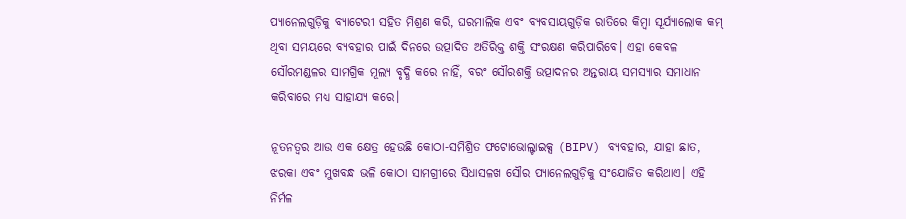ପ୍ୟାନେଲଗୁଡ଼ିକୁ ବ୍ୟାଟେରୀ ସହିତ ମିଶ୍ରଣ କରି, ଘରମାଲିକ ଏବଂ ବ୍ୟବସାୟଗୁଡ଼ିକ ରାତିରେ କିମ୍ବା ସୂର୍ଯ୍ୟାଲୋକ କମ୍ ଥିବା ସମୟରେ ବ୍ୟବହାର ପାଇଁ ଦିନରେ ଉତ୍ପାଦିତ ଅତିରିକ୍ତ ଶକ୍ତି ସଂରକ୍ଷଣ କରିପାରିବେ। ଏହା କେବଳ ସୌରମଣ୍ଡଳର ସାମଗ୍ରିକ ମୂଲ୍ୟ ବୃଦ୍ଧି କରେ ନାହିଁ, ବରଂ ସୌରଶକ୍ତି ଉତ୍ପାଦନର ଅନ୍ତରାୟ ସମସ୍ୟାର ସମାଧାନ କରିବାରେ ମଧ୍ୟ ସାହାଯ୍ୟ କରେ।

ନୂତନତ୍ୱର ଆଉ ଏକ କ୍ଷେତ୍ର ହେଉଛି କୋଠା-ସମିଶ୍ରିତ ଫଟୋଭୋଲ୍ଟାଇକ୍ସ (BIPV) ବ୍ୟବହାର, ଯାହା ଛାତ, ଝରକା ଏବଂ ମୁଖବନ୍ଧ ଭଳି କୋଠା ସାମଗ୍ରୀରେ ସିଧାସଳଖ ସୌର ପ୍ୟାନେଲଗୁଡ଼ିକୁ ସଂଯୋଜିତ କରିଥାଏ। ଏହି ନିର୍ମଳ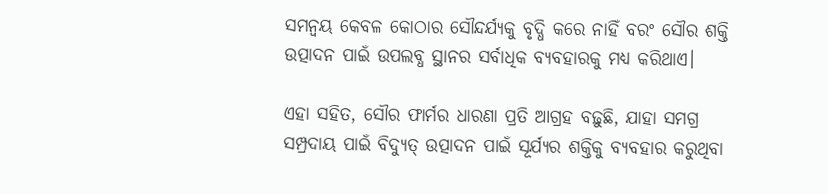ସମନ୍ୱୟ କେବଳ କୋଠାର ସୌନ୍ଦର୍ଯ୍ୟକୁ ବୃଦ୍ଧି କରେ ନାହିଁ ବରଂ ସୌର ଶକ୍ତି ଉତ୍ପାଦନ ପାଇଁ ଉପଲବ୍ଧ ସ୍ଥାନର ସର୍ବାଧିକ ବ୍ୟବହାରକୁ ମଧ୍ୟ କରିଥାଏ।

ଏହା ସହିତ, ସୌର ଫାର୍ମର ଧାରଣା ପ୍ରତି ଆଗ୍ରହ ବଢ଼ୁଛି, ଯାହା ସମଗ୍ର ସମ୍ପ୍ରଦାୟ ପାଇଁ ବିଦ୍ୟୁତ୍ ଉତ୍ପାଦନ ପାଇଁ ସୂର୍ଯ୍ୟର ଶକ୍ତିକୁ ବ୍ୟବହାର କରୁଥିବା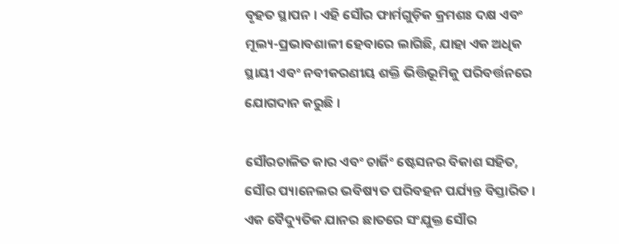ବୃହତ ସ୍ଥାପନ। ଏହି ସୌର ଫାର୍ମଗୁଡ଼ିକ କ୍ରମଶଃ ଦକ୍ଷ ଏବଂ ମୂଲ୍ୟ-ପ୍ରଭାବଶାଳୀ ହେବାରେ ଲାଗିଛି, ଯାହା ଏକ ଅଧିକ ସ୍ଥାୟୀ ଏବଂ ନବୀକରଣୀୟ ଶକ୍ତି ଭିତ୍ତିଭୂମିକୁ ପରିବର୍ତ୍ତନରେ ଯୋଗଦାନ କରୁଛି।

ସୌରଚାଳିତ କାର ଏବଂ ଚାର୍ଜିଂ ଷ୍ଟେସନର ବିକାଶ ସହିତ, ସୌର ପ୍ୟାନେଲର ଭବିଷ୍ୟତ ପରିବହନ ପର୍ଯ୍ୟନ୍ତ ବିସ୍ତାରିତ। ଏକ ବୈଦ୍ୟୁତିକ ଯାନର ଛାତରେ ସଂଯୁକ୍ତ ସୌର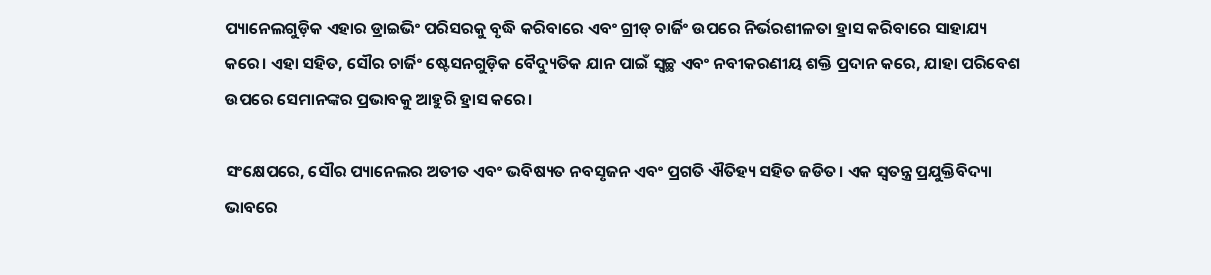ପ୍ୟାନେଲଗୁଡ଼ିକ ଏହାର ଡ୍ରାଇଭିଂ ପରିସରକୁ ବୃଦ୍ଧି କରିବାରେ ଏବଂ ଗ୍ରୀଡ୍ ଚାର୍ଜିଂ ଉପରେ ନିର୍ଭରଶୀଳତା ହ୍ରାସ କରିବାରେ ସାହାଯ୍ୟ କରେ। ଏହା ସହିତ, ସୌର ଚାର୍ଜିଂ ଷ୍ଟେସନଗୁଡ଼ିକ ବୈଦ୍ୟୁତିକ ଯାନ ପାଇଁ ସ୍ୱଚ୍ଛ ଏବଂ ନବୀକରଣୀୟ ଶକ୍ତି ପ୍ରଦାନ କରେ, ଯାହା ପରିବେଶ ଉପରେ ସେମାନଙ୍କର ପ୍ରଭାବକୁ ଆହୁରି ହ୍ରାସ କରେ।

ସଂକ୍ଷେପରେ, ସୌର ପ୍ୟାନେଲର ଅତୀତ ଏବଂ ଭବିଷ୍ୟତ ନବସୃଜନ ଏବଂ ପ୍ରଗତି ଐତିହ୍ୟ ସହିତ ଜଡିତ। ଏକ ସ୍ୱତନ୍ତ୍ର ପ୍ରଯୁକ୍ତିବିଦ୍ୟା ଭାବରେ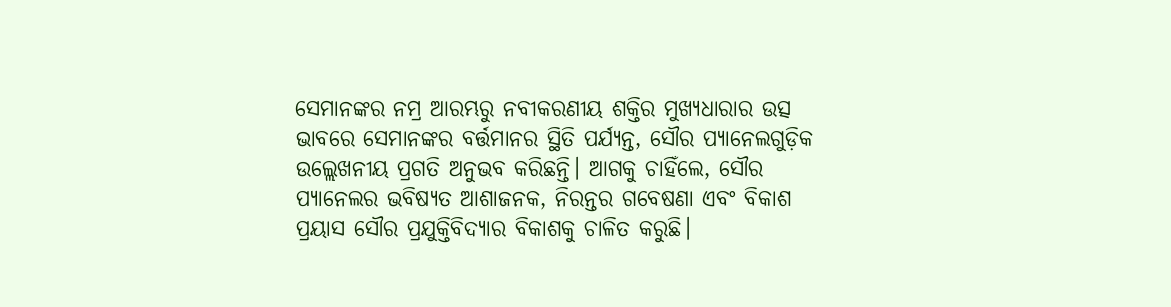ସେମାନଙ୍କର ନମ୍ର ଆରମ୍ଭରୁ ନବୀକରଣୀୟ ଶକ୍ତିର ମୁଖ୍ୟଧାରାର ଉତ୍ସ ଭାବରେ ସେମାନଙ୍କର ବର୍ତ୍ତମାନର ସ୍ଥିତି ପର୍ଯ୍ୟନ୍ତ, ସୌର ପ୍ୟାନେଲଗୁଡ଼ିକ ଉଲ୍ଲେଖନୀୟ ପ୍ରଗତି ଅନୁଭବ କରିଛନ୍ତି। ଆଗକୁ ଚାହିଁଲେ, ସୌର ପ୍ୟାନେଲର ଭବିଷ୍ୟତ ଆଶାଜନକ, ନିରନ୍ତର ଗବେଷଣା ଏବଂ ବିକାଶ ପ୍ରୟାସ ସୌର ପ୍ରଯୁକ୍ତିବିଦ୍ୟାର ବିକାଶକୁ ଚାଳିତ କରୁଛି।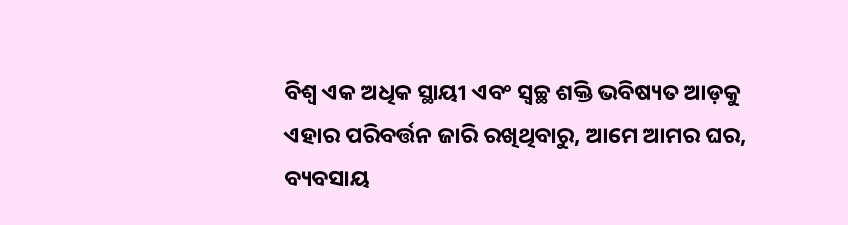ବିଶ୍ୱ ଏକ ଅଧିକ ସ୍ଥାୟୀ ଏବଂ ସ୍ୱଚ୍ଛ ଶକ୍ତି ଭବିଷ୍ୟତ ଆଡ଼କୁ ଏହାର ପରିବର୍ତ୍ତନ ଜାରି ରଖିଥିବାରୁ, ଆମେ ଆମର ଘର, ବ୍ୟବସାୟ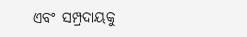ଏବଂ ସମ୍ପ୍ରଦାୟକୁ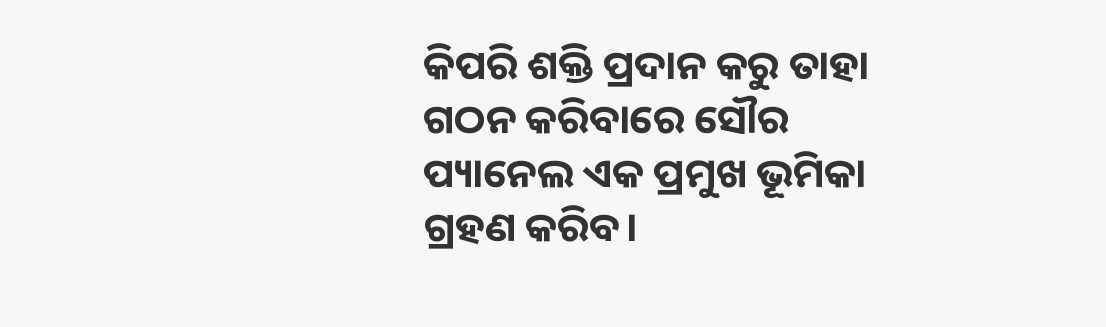କିପରି ଶକ୍ତି ପ୍ରଦାନ କରୁ ତାହା ଗଠନ କରିବାରେ ସୌର ପ୍ୟାନେଲ ଏକ ପ୍ରମୁଖ ଭୂମିକା ଗ୍ରହଣ କରିବ।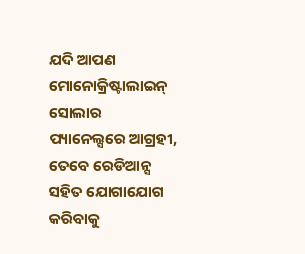ଯଦି ଆପଣ ମୋନୋକ୍ରିଷ୍ଟାଲାଇନ୍ ସୋଲାର ପ୍ୟାନେଲ୍ସରେ ଆଗ୍ରହୀ, ତେବେ ରେଡିଆନ୍ସ ସହିତ ଯୋଗାଯୋଗ କରିବାକୁ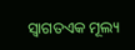ସ୍ୱାଗତଏକ ମୂଲ୍ୟ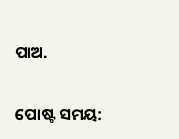ପାଅ.


ପୋଷ୍ଟ ସମୟ: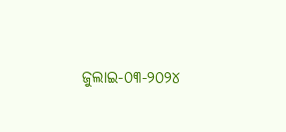ଜୁଲାଇ-୦୩-୨୦୨୪